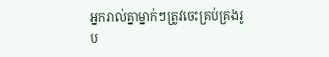អ្នករាល់គ្នាម្នាក់ៗត្រូវចេះគ្រប់គ្រងរូប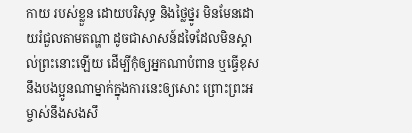កាយ របស់ខ្លួន ដោយបរិសុទ្ធ និងថ្លៃថ្នូរ មិនមែនដោយរំជួលតាមតណ្ហា ដូចជាសាសន៍ដទៃដែលមិនស្គាល់ព្រះនោះឡើយ ដើម្បីកុំឲ្យអ្នកណាបំពាន ឬធ្វើខុសនឹងបងប្អូនណាម្នាក់ក្នុងការនេះឲ្យសោះ ព្រោះព្រះអម្ចាស់នឹងសងសឹ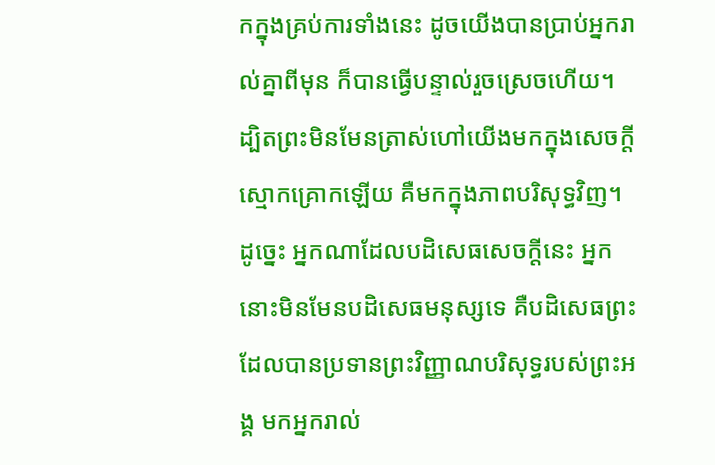កក្នុងគ្រប់ការទាំងនេះ ដូចយើងបានប្រាប់អ្នករាល់គ្នាពីមុន ក៏បានធ្វើបន្ទាល់រួចស្រេចហើយ។ ដ្បិតព្រះមិនមែនត្រាស់ហៅយើងមកក្នុងសេចក្ដីស្មោកគ្រោកឡើយ គឺមកក្នុងភាពបរិសុទ្ធវិញ។ ដូច្នេះ អ្នកណាដែលបដិសេធសេចក្តីនេះ អ្នកនោះមិនមែនបដិសេធមនុស្សទេ គឺបដិសេធព្រះ ដែលបានប្រទានព្រះវិញ្ញាណបរិសុទ្ធរបស់ព្រះអង្គ មកអ្នករាល់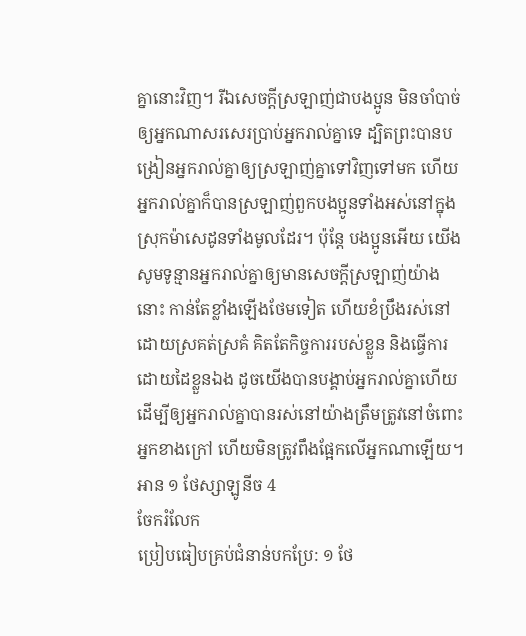គ្នានោះវិញ។ រីឯសេចក្ដីស្រឡាញ់ជាបងប្អូន មិនចាំបាច់ឲ្យអ្នកណាសរសេរប្រាប់អ្នករាល់គ្នាទេ ដ្បិតព្រះបានបង្រៀនអ្នករាល់គ្នាឲ្យស្រឡាញ់គ្នាទៅវិញទៅមក ហើយអ្នករាល់គ្នាក៏បានស្រឡាញ់ពួកបងប្អូនទាំងអស់នៅក្នុងស្រុកម៉ាសេដូនទាំងមូលដែរ។ ប៉ុន្ដែ បងប្អូនអើយ យើងសូមទូន្មានអ្នករាល់គ្នាឲ្យមានសេចក្ដីស្រឡាញ់យ៉ាងនោះ កាន់តែខ្លាំងឡើងថែមទៀត ហើយខំប្រឹងរស់នៅដោយស្រគត់ស្រគំ គិតតែកិច្ចការរបស់ខ្លួន និងធ្វើការដោយដៃខ្លួនឯង ដូចយើងបានបង្គាប់អ្នករាល់គ្នាហើយ ដើម្បីឲ្យអ្នករាល់គ្នាបានរស់នៅយ៉ាងត្រឹមត្រូវនៅចំពោះអ្នកខាងក្រៅ ហើយមិនត្រូវពឹងផ្អែកលើអ្នកណាឡើយ។
អាន ១ ថែស្សាឡូនីច 4
ចែករំលែក
ប្រៀបធៀបគ្រប់ជំនាន់បកប្រែ: ១ ថែ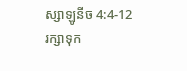ស្សាឡូនីច 4:4-12
រក្សាទុក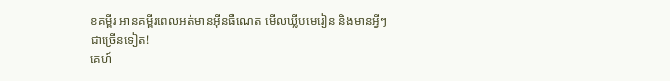ខគម្ពីរ អានគម្ពីរពេលអត់មានអ៊ីនធឺណេត មើលឃ្លីបមេរៀន និងមានអ្វីៗជាច្រើនទៀត!
គេហ៍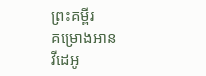ព្រះគម្ពីរ
គម្រោងអាន
វីដេអូ